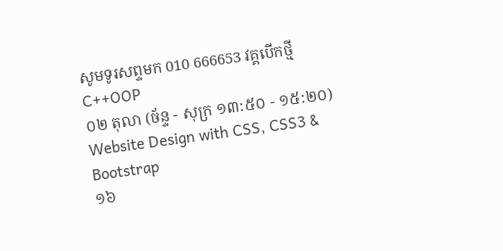សូមទូរសព្ទមក 010 666653 វគ្គបើកថ្មី
C++OOP
០២ តុលា (ច័ន្ទ - សុក្រ ១៣:៥០ - ១៥:២០)
Website Design with CSS, CSS3 & Bootstrap
១៦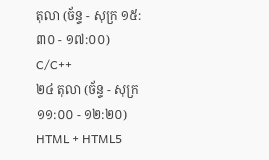តុលា (ច័ន្ទ - សុក្រ ១៥:៣០ - ១៧:០០)
C/C++
២៤ តុលា (ច័ន្ទ - សុក្រ ១១:០០ - ១២:២០)
HTML + HTML5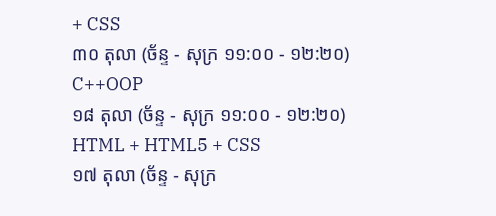+ CSS
៣០ តុលា (ច័ន្ទ - សុក្រ ១១:០០ - ១២:២០)
C++OOP
១៨ តុលា (ច័ន្ទ - សុក្រ ១១:០០ - ១២:២០)
HTML + HTML5 + CSS
១៧ តុលា (ច័ន្ទ - សុក្រ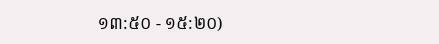១៣:៥០ - ១៥:២០)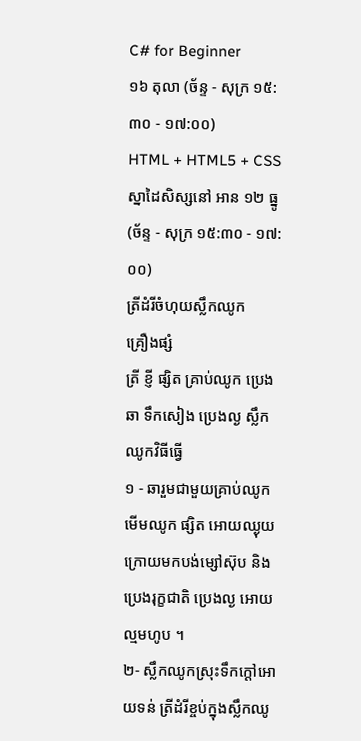C# for Beginner
១៦ តុលា (ច័ន្ទ - សុក្រ ១៥:៣០ - ១៧:០០)
HTML + HTML5 + CSS
ស្នាដៃសិស្សនៅ អាន ១២ ធ្នូ (ច័ន្ទ - សុក្រ ១៥:៣០ - ១៧:០០)
ត្រីដំរីចំហុយស្លឹកឈូក
គ្រឿងផ្សំ
ត្រី ខ្ញី ផ្សិត គ្រាប់ឈូក ប្រេងឆា ទឹកសៀង ប្រេងល្ង ស្លឹកឈូកវិធីធ្វើ
១ - ឆារួមជាមួយគ្រាប់ឈូក មើមឈូក ផ្សិត អោយឈ្ងុយ ក្រោយមកបង់ម្សៅស៊ុប និងប្រេងរុក្ខជាតិ ប្រេងល្ង អោយល្មមហូប ។
២- ស្លឹកឈូកស្រុះទឹកក្តៅអោយទន់ ត្រីដំរីខ្ចប់ក្នុងស្លឹកឈូ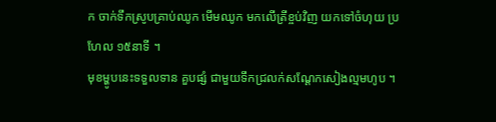ក ចាក់ទឹកស្រូបគ្រាប់ឈូក មើមឈូក មកលើត្រីខ្ចប់វិញ យកទៅចំហុយ ប្រហែល ១៥នាទី ។
មុខម្ហូបនេះទទួលទាន គួបផ្សំ ជាមួយទឹកជ្រលក់សណ្តែកសៀងល្មមហូប ។